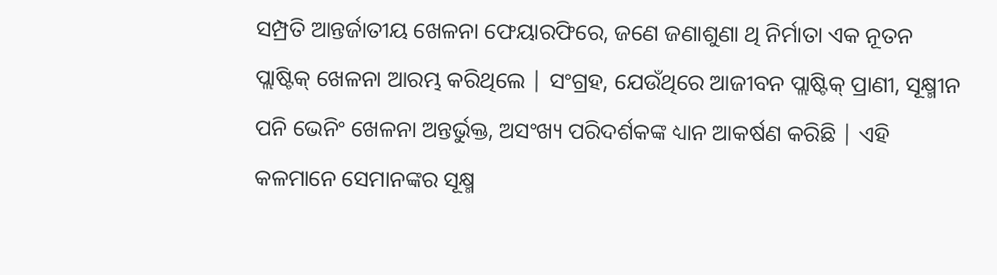ସମ୍ପ୍ରତି ଆନ୍ତର୍ଜାତୀୟ ଖେଳନା ଫେୟାରଫିରେ, ଜଣେ ଜଣାଶୁଣା ଥି ନିର୍ମାତା ଏକ ନୂତନ ପ୍ଲାଷ୍ଟିକ୍ ଖେଳନା ଆରମ୍ଭ କରିଥିଲେ | ସଂଗ୍ରହ, ଯେଉଁଥିରେ ଆଜୀବନ ପ୍ଲାଷ୍ଟିକ୍ ପ୍ରାଣୀ, ସୂକ୍ଷ୍ମୀନ ପନି ଭେନିଂ ଖେଳନା ଅନ୍ତର୍ଭୁକ୍ତ, ଅସଂଖ୍ୟ ପରିଦର୍ଶକଙ୍କ ଧ୍ୟାନ ଆକର୍ଷଣ କରିଛି | ଏହି କଳମାନେ ସେମାନଙ୍କର ସୂକ୍ଷ୍ମ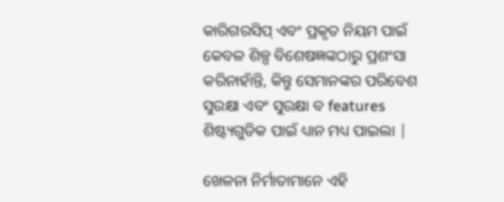କାରିଗରସିପ୍ ଏବଂ ପ୍ରକୃତ ନିୟମ ପାଇଁ କେବଳ ଶିଳ୍ପ ବିଶେଷଜ୍ଞଙ୍କଠାରୁ ପ୍ରଶଂସା କରିନାହାଁନ୍ତି, କିନ୍ତୁ ସେମାନଙ୍କର ପରିବେଶ ସୁରକ୍ଷା ଏବଂ ସୁରକ୍ଷା ବ features ଶିଷ୍ଟ୍ୟଗୁଡିକ ପାଇଁ ଧ୍ୟାନ ମଧ୍ୟ ପାଇଲା |

ଖେଳନା ନିର୍ମାତାମାନେ ଏହି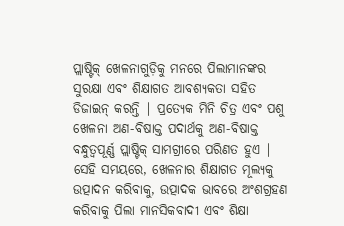ପ୍ଲାଷ୍ଟିକ୍ ଖେଳନାଗୁଡ଼ିକୁ ମନରେ ପିଲାମାନଙ୍କର ସୁରକ୍ଷା ଏବଂ ଶିକ୍ଷାଗତ ଆବଶ୍ୟକତା ସହିତ ଡିଜାଇନ୍ କରନ୍ତି | ପ୍ରତ୍ୟେକ ମିନି ଚିତ୍ର ଏବଂ ପଶୁ ଖେଳନା ଅଣ-ବିଷାକ୍ତ ପଦାର୍ଥକୁ ଅଣ-ବିଷାକ୍ତ ବନ୍ଧୁତ୍ୱପୂର୍ଣ୍ଣ ପ୍ଲାଷ୍ଟିକ୍ ସାମଗ୍ରୀରେ ପରିଣତ ହୁଏ | ସେହି ସମୟରେ, ଖେଳନାର ଶିକ୍ଷାଗତ ମୂଲ୍ୟକୁ ଉତ୍ପାଦନ କରିବାକୁ, ଉତ୍ପାଦକ ଭାବରେ ଅଂଶଗ୍ରହଣ କରିବାକୁ ପିଲା ମାନସିକବାଦୀ ଏବଂ ଶିକ୍ଷା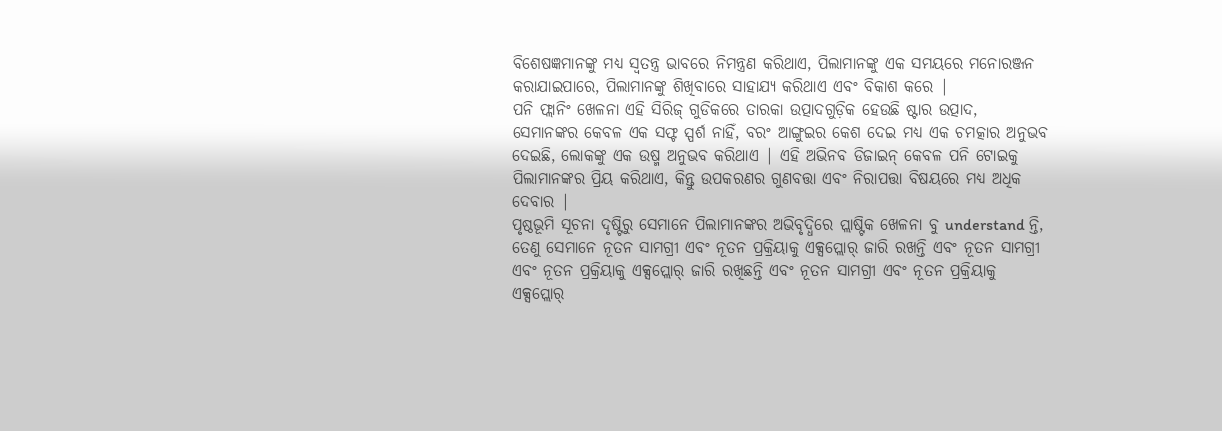ବିଶେଷଜ୍ଞମାନଙ୍କୁ ମଧ୍ୟ ସ୍ୱତନ୍ତ୍ର ଭାବରେ ନିମନ୍ତ୍ରଣ କରିଥାଏ, ପିଲାମାନଙ୍କୁ ଏକ ସମୟରେ ମନୋରଞ୍ଜନ କରାଯାଇପାରେ, ପିଲାମାନଙ୍କୁ ଶିଖିବାରେ ସାହାଯ୍ୟ କରିଥାଏ ଏବଂ ବିକାଶ କରେ |
ପନି ଫ୍ଲାନିଂ ଖେଳନା ଏହି ସିରିଜ୍ ଗୁଡିକରେ ତାରକା ଉତ୍ପାଦଗୁଡ଼ିକ ହେଉଛି ଷ୍ଟାର ଉତ୍ପାଦ, ସେମାନଙ୍କର କେବଳ ଏକ ସଫ୍ଟ ସ୍ପର୍ଶ ନାହିଁ, ବରଂ ଆଙ୍ଗୁଇର କେଶ ଦେଇ ମଧ୍ୟ ଏକ ଚମତ୍କାର ଅନୁଭବ ଦେଇଛି, ଲୋକଙ୍କୁ ଏକ ଉଷ୍ମ ଅନୁଭବ କରିଥାଏ | ଏହି ଅଭିନବ ଡିଜାଇନ୍ କେବଳ ପନି ଟୋଇକୁ ପିଲାମାନଙ୍କର ପ୍ରିୟ କରିଥାଏ, କିନ୍ତୁ ଉପକରଣର ଗୁଣବତ୍ତା ଏବଂ ନିରାପତ୍ତା ବିଷୟରେ ମଧ୍ୟ ଅଧିକ ଦେବାର |
ପୃଷ୍ଠଭୂମି ସୂଚନା ଦୃଷ୍ଟିରୁ ସେମାନେ ପିଲାମାନଙ୍କର ଅଭିବୃଦ୍ଧିରେ ପ୍ଲାଷ୍ଟିକ ଖେଳନା ବୁ understand ନ୍ତି, ତେଣୁ ସେମାନେ ନୂତନ ସାମଗ୍ରୀ ଏବଂ ନୂତନ ପ୍ରକ୍ରିୟାକୁ ଏକ୍ସପ୍ଲୋର୍ ଜାରି ରଖନ୍ତି ଏବଂ ନୂତନ ସାମଗ୍ରୀ ଏବଂ ନୂତନ ପ୍ରକ୍ରିୟାକୁ ଏକ୍ସପ୍ଲୋର୍ ଜାରି ରଖିଛନ୍ତି ଏବଂ ନୂତନ ସାମଗ୍ରୀ ଏବଂ ନୂତନ ପ୍ରକ୍ରିୟାକୁ ଏକ୍ସପ୍ଲୋର୍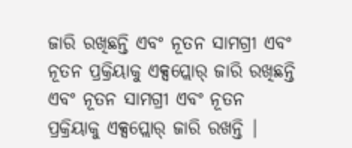ଜାରି ରଖିଛନ୍ତି ଏବଂ ନୂତନ ସାମଗ୍ରୀ ଏବଂ ନୂତନ ପ୍ରକ୍ରିୟାକୁ ଏକ୍ସପ୍ଲୋର୍ ଜାରି ରଖିଛନ୍ତି ଏବଂ ନୂତନ ସାମଗ୍ରୀ ଏବଂ ନୂତନ ପ୍ରକ୍ରିୟାକୁ ଏକ୍ସପ୍ଲୋର୍ ଜାରି ରଖନ୍ତି |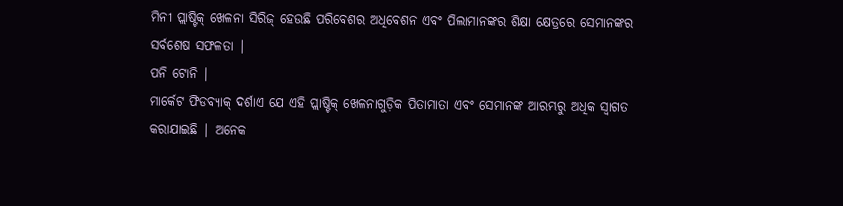ମିନୀ ପ୍ଲାଷ୍ଟିକ୍ ଖେଳନା ସିରିଜ୍ ହେଉଛି ପରିବେଶର ଅଧିବେଶନ ଏବଂ ପିଲାମାନଙ୍କର ଶିକ୍ଷା କ୍ଷେତ୍ରରେ ସେମାନଙ୍କର ସର୍ବଶେଷ ସଫଳତା |
ପନି ଟୋନି |
ମାର୍କେଟ ଫିଡବ୍ୟାକ୍ ଦର୍ଶାଏ ଯେ ଏହି ପ୍ଲାଷ୍ଟିକ୍ ଖେଳନାଗୁଡ଼ିକ ପିତାମାତା ଏବଂ ସେମାନଙ୍କ ଆରମ୍ଭରୁ ଅଧିକ ସ୍ୱାଗତ କରାଯାଇଛି | ଅନେକ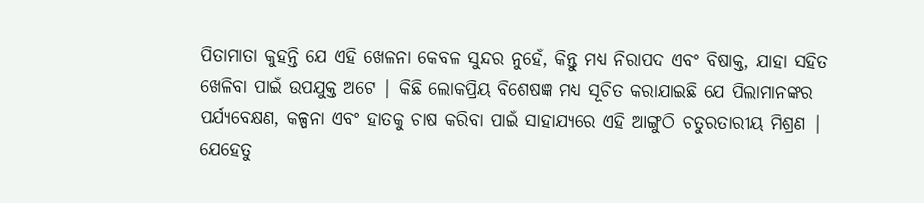ପିତାମାତା କୁହନ୍ତି ଯେ ଏହି ଖେଳନା କେବଳ ସୁନ୍ଦର ନୁହେଁ, କିନ୍ତୁ ମଧ୍ୟ ନିରାପଦ ଏବଂ ବିଷାକ୍ତ, ଯାହା ସହିତ ଖେଳିବା ପାଇଁ ଉପଯୁକ୍ତ ଅଟେ | କିଛି ଲୋକପ୍ରିୟ ବିଶେଷଜ୍ଞ ମଧ୍ୟ ସୂଚିତ କରାଯାଇଛି ଯେ ପିଲାମାନଙ୍କର ପର୍ଯ୍ୟବେକ୍ଷଣ, କଳ୍ପନା ଏବଂ ହାତକୁ ଚାଷ କରିବା ପାଇଁ ସାହାଯ୍ୟରେ ଏହି ଆଙ୍ଗୁଠି ଚତୁରତାରୀୟ ମିଶ୍ରଣ |
ଯେହେତୁ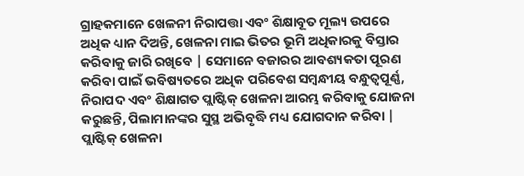ଗ୍ରାହକମାନେ ଖେଳନୀ ନିରାପତ୍ତା ଏବଂ ଶିକ୍ଷାବୂତ ମୂଲ୍ୟ ଉପରେ ଅଧିକ ଧ୍ୟାନ ଦିଅନ୍ତି, ଖେଳନା ମାଇ ଭିତର ଭୂମି ଅଧିକାରକୁ ବିସ୍ତାର କରିବାକୁ ଜାରି ରଖିବେ | ସେମାନେ ବଜାରର ଆବଶ୍ୟକତା ପୂରଣ କରିବା ପାଇଁ ଭବିଷ୍ୟତରେ ଅଧିକ ପରିବେଶ ସମ୍ବନ୍ଧୀୟ ବନ୍ଧୁତ୍ୱପୂର୍ଣ୍ଣ, ନିରାପଦ ଏବଂ ଶିକ୍ଷାଗତ ପ୍ଲାଷ୍ଟିକ୍ ଖେଳନା ଆରମ୍ଭ କରିବାକୁ ଯୋଜନା କରୁଛନ୍ତି, ପିଲାମାନଙ୍କର ସୁସ୍ଥ ଅଭିବୃଦ୍ଧି ମଧ୍ୟ ଯୋଗଦାନ କରିବା |
ପ୍ଲାଷ୍ଟିକ୍ ଖେଳନା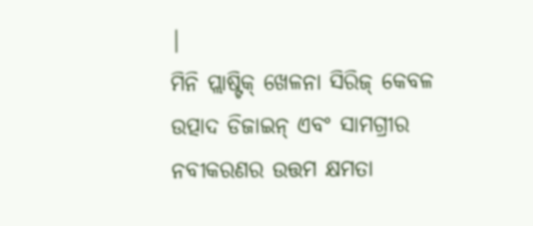|
ମିନି ପ୍ଲାଷ୍ଟିକ୍ ଖେଳନା ସିରିଜ୍ କେବଳ ଉତ୍ପାଦ ଡିଜାଇନ୍ ଏବଂ ସାମଗ୍ରୀର ନବୀକରଣର ଉତ୍ତମ କ୍ଷମତା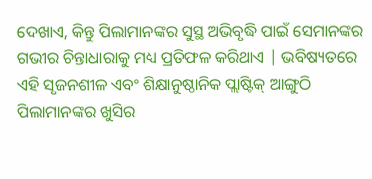ଦେଖାଏ, କିନ୍ତୁ ପିଲାମାନଙ୍କର ସୁସ୍ଥ ଅଭିବୃଦ୍ଧି ପାଇଁ ସେମାନଙ୍କର ଗଭୀର ଚିନ୍ତାଧାରାକୁ ମଧ୍ୟ ପ୍ରତିଫଳ କରିଥାଏ | ଭବିଷ୍ୟତରେ ଏହି ସୃଜନଶୀଳ ଏବଂ ଶିକ୍ଷାନୁଷ୍ଠାନିକ ପ୍ଲାଷ୍ଟିକ୍ ଆଙ୍ଗୁଠି ପିଲାମାନଙ୍କର ଖୁସିର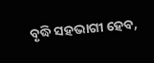ବୃଦ୍ଧି ସହଭାଗୀ ହେବ,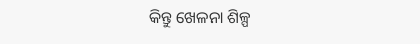କିନ୍ତୁ ଖେଳନା ଶିଳ୍ପ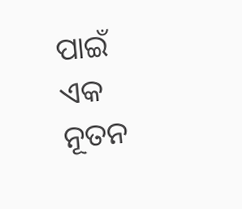ପାଇଁ ଏକ ନୂତନ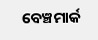ବେଞ୍ଚମାର୍କ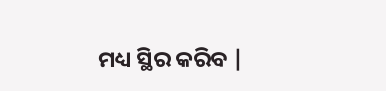ମଧ୍ୟ ସ୍ଥିର କରିବ |